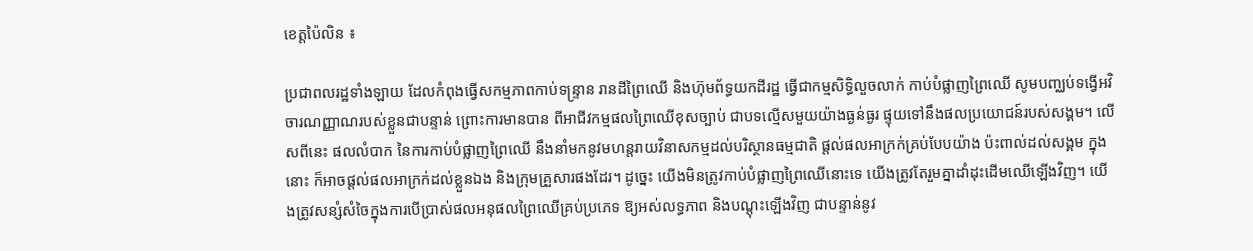ខេត្តប៉ៃលិន ៖

ប្រជាពលរដ្ឋទាំងឡាយ ដែលកំពុងធ្វើសកម្មភាពកាប់ទន្ទ្រាន រានដីព្រៃឈើ និងហ៊ុមព័ទ្ធយកដីរដ្ឋ ធ្វើជាកម្មសិទ្ធិលួចលាក់ កាប់បំផ្លាញព្រៃឈើ សូមបញ្ឈប់ទង្វើអវិចារណញ្ញាណរបស់ខ្លួនជាបន្ទាន់ ព្រោះការមានបាន ពីអាជីវកម្មផលព្រៃឈើខុសច្បាប់ ជាបទល្មើសមួយយ៉ាងធ្ងន់ធ្ងរ ផ្ទុយទៅនឹងផលប្រយោជន៍របស់សង្គម។ លើសពីនេះ ផលលំបាក នៃការកាប់បំផ្លាញព្រៃឈើ នឹងនាំមកនូវមហន្តរាយវិនាសកម្មដល់បរិស្ថានធម្មជាតិ ផ្តល់ផលអាក្រក់គ្រប់បែបយ៉ាង ប៉ះពាល់ដល់សង្គម ក្នុងនោះ ក៏អាចផ្តល់ផលអាក្រក់ដល់ខ្លួនឯង និងក្រុមគ្រួសារផងដែរ។ ដូច្នេះ យើងមិនត្រូវកាប់បំផ្លាញព្រៃឈើនោះទេ យើងត្រូវតែរួមគ្នាដាំដុះដើមឈើឡើងវិញ។ យើងត្រូវសន្សំសំចៃក្នុងការបើប្រាស់ផលអនុផលព្រៃឈើគ្រប់ប្រភេទ ឱ្យអស់លទ្ធភាព និងបណ្ដុះឡើងវិញ ជាបន្ទាន់នូវ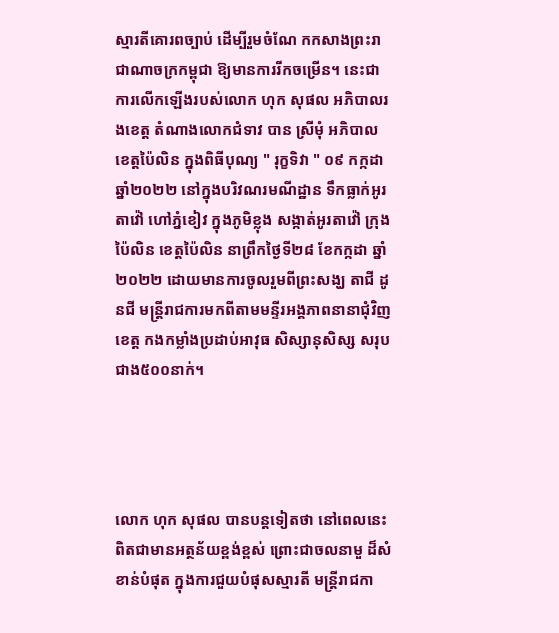ស្មារតីគោរពច្បាប់ ដើម្បីរួមចំណែ កកសាងព្រះរាជាណាចក្រកម្ពុជា ឱ្យមានការរីកចម្រើន។ នេះជាការលើកឡើងរបស់លោក ហុក សុផល អភិបាលរងខេត្ត តំណាងលោកជំទាវ បាន ស្រីមុំ អភិបាលខេត្តប៉ៃលិន ក្នុងពិធីបុណ្យ " រុក្ខទិវា " ០៩ កក្កដា ឆ្នាំ២០២២ នៅក្នុងបរិវណរមណីដ្ឋាន ទឹកធ្លាក់អូរតាវ៉ៅ ហៅភ្នំខៀវ ក្នុងភូមិខ្លុង សង្កាត់អូរតាវ៉ៅ ក្រុងប៉ៃលិន ខេត្តប៉ៃលិន នាព្រឹកថ្ងៃទី២៨ ខែកក្កដា ឆ្នាំ២០២២ ដោយមានការចូលរួមពីព្រះសង្ឃ តាជី ដូនជី មន្រ្តីរាជការមកពីតាមមន្ទីរអង្គភាពនានាជុំវិញខេត្ត កងកម្លាំងប្រដាប់អាវុធ សិស្សានុសិស្ស សរុបជាង៥០០នាក់។




លោក ហុក សុផល បានបន្តទៀតថា នៅពេលនេះ ពិតជាមានអត្ថន័យខ្ពង់ខ្ពស់ ព្រោះជាចលនាមួ ដ៏សំខាន់បំផុត ក្នុងការជួយបំផុសស្មារតី មន្រ្តីរាជកា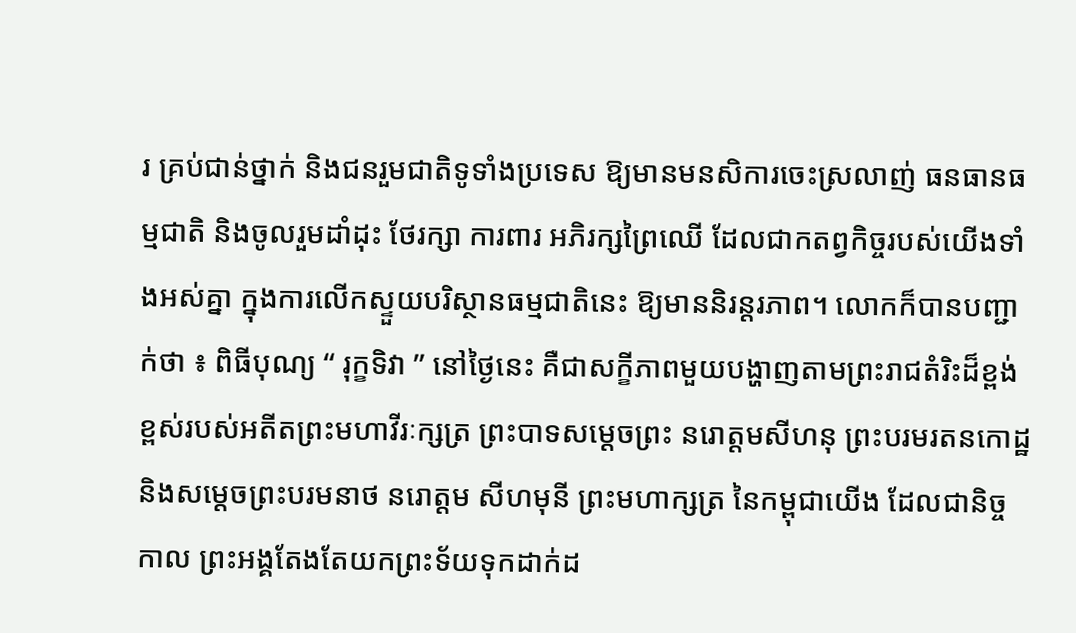រ គ្រប់ជាន់ថ្នាក់ និងជនរួមជាតិទូទាំងប្រទេស ឱ្យមានមនសិការចេះស្រលាញ់ ធនធានធម្មជាតិ និងចូលរួមដាំដុះ ថែរក្សា ការពារ អភិរក្សព្រៃឈើ ដែលជាកតព្វកិច្ចរបស់យើងទាំងអស់គ្នា ក្នុងការលើកស្ទួយបរិស្ថានធម្មជាតិនេះ ឱ្យមាននិរន្តរភាព។ លោកក៏បានបញ្ជាក់ថា ៖ ពិធីបុណ្យ “ រុក្ខទិវា ” នៅថ្ងៃនេះ គឺជាសក្ខីភាពមួយបង្ហាញតាមព្រះរាជតំរិះដ៏ខ្ពង់ខ្ពស់របស់អតីតព្រះមហាវីរៈក្សត្រ ព្រះបាទសម្តេចព្រះ នរោត្តមសីហនុ ព្រះបរមរតនកោដ្ឋ និងសម្តេចព្រះបរមនាថ នរោត្តម សីហមុនី ព្រះមហាក្សត្រ នៃកម្ពុជាយើង ដែលជានិច្ចកាល ព្រះអង្គតែងតែយកព្រះទ័យទុកដាក់ដ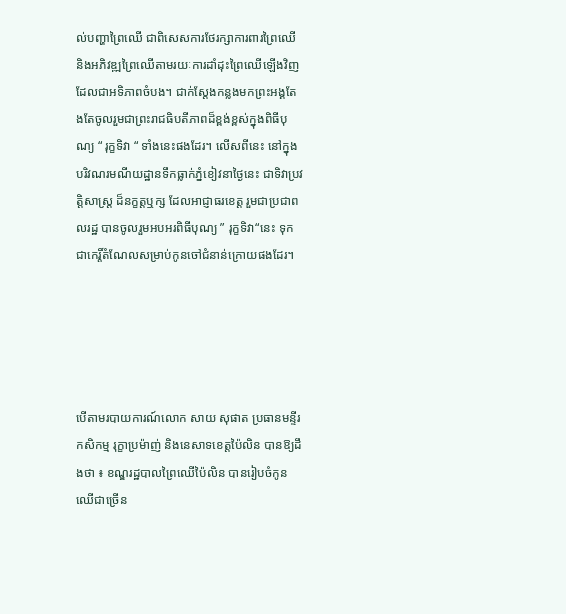ល់បញ្ហាព្រៃឈើ ជាពិសេសការថែរក្សាការពារព្រៃឈើ និងអភិវឌ្ឍព្រៃឈើតាមរយៈការដាំដុះព្រៃឈើឡើងវិញ ដែលជាអទិភាពចំបង។ ជាក់ស្ដែងកន្លងមកព្រះអង្គតែងតែចូលរួមជាព្រះរាជធិបតីភាពដ៏ខ្ពង់ខ្ពស់ក្នុងពិធីបុណ្យ “ រុក្ខទិវា “ ទាំងនេះផងដែរ។ លើសពីនេះ នៅក្នុងបរិវណរមណីយដ្ឋានទឹកធ្លាក់ភ្នំខៀវនាថ្ងៃនេះ ជាទិវាប្រវត្តិសាស្ត្រ ដ៏នក្ខត្តឬក្ស ដែលអាជ្ញាធរខេត្ត រួមជាប្រជាពលរដ្ឋ បានចូលរួមអបអរពិធីបុណ្យ ” រុក្ខទិវា“នេះ ទុកជាកេរ្តិ៍តំណែលសម្រាប់កូនចៅជំនាន់ក្រោយផងដែរ។





បើតាមរបាយការណ៍លោក សាយ សុផាត ប្រធានមន្ទីរកសិកម្ម រុក្ខាប្រម៉ាញ់ និងនេសាទខេត្តប៉ៃលិន បានឱ្យដឹងថា ៖ ខណ្ឌរដ្ឋបាលព្រៃឈើប៉ៃលិន បានរៀបចំកូនឈើជាច្រើន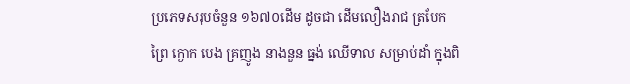ប្រភេទសរុបចំនួន ១៦៧០ដើម ដូចជា ដើមលឿងរាជ ត្របែកព្រៃ ក្ងោក បេង គ្រញូង នាងនួន ធ្នង់ ឈើទាល សម្រាប់ដាំ ក្នុងពិ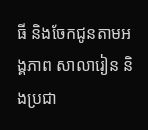ធី និងចែកជូនតាមអង្គភាព សាលារៀន និងប្រជា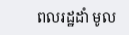ពលរដ្ឋដាំ មូល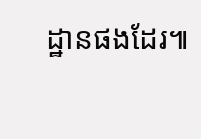ដ្ឋានផងដែរ៕